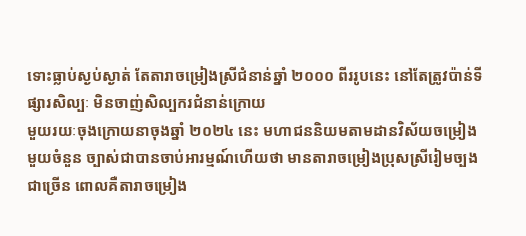ទោះធ្លាប់ស្ងប់ស្ងាត់ តែតារាចម្រៀងស្រីជំនាន់ឆ្នាំ ២០០០ ពីររូបនេះ នៅតែត្រូវប៉ាន់ទីផ្សារសិល្បៈ មិនចាញ់សិល្បករជំនាន់ក្រោយ
មួយរយៈចុងក្រោយនាចុងឆ្នាំ ២០២៤ នេះ មហាជននិយមតាមដានវិស័យចម្រៀងមួយចំនួន ច្បាស់ជាបានចាប់អារម្មណ៍ហើយថា មានតារាចម្រៀងប្រុសស្រីរៀមច្បងជាច្រើន ពោលគឺតារាចម្រៀង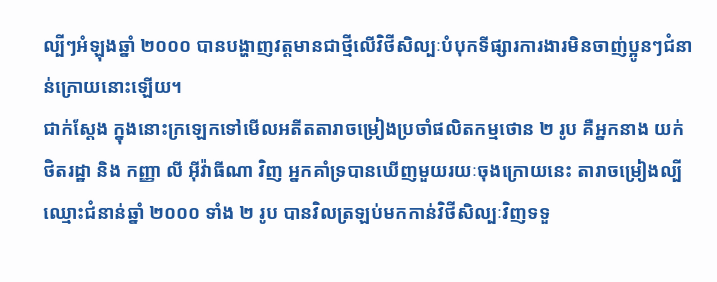ល្បីៗអំឡុងឆ្នាំ ២០០០ បានបង្ហាញវត្តមានជាថ្មីលើវិថីសិល្បៈបំបុកទីផ្សារការងារមិនចាញ់ប្អូនៗជំនាន់ក្រោយនោះឡើយ។
ជាក់ស្តែង ក្នុងនោះក្រឡេកទៅមើលអតីតតារាចម្រៀងប្រចាំផលិតកម្មថោន ២ រូប គឺអ្នកនាង យក់ ថិតរដ្ឋា និង កញ្ញា លី អ៊ីវ៉ាធីណា វិញ អ្នកគាំទ្របានឃើញមួយរយៈចុងក្រោយនេះ តារាចម្រៀងល្បីឈ្មោះជំនាន់ឆ្នាំ ២០០០ ទាំង ២ រូប បានវិលត្រឡប់មកកាន់វិថីសិល្បៈវិញទទួ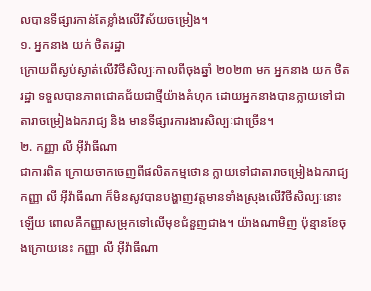លបានទីផ្សារកាន់តែខ្លាំងលើវិស័យចម្រៀង។
១. អ្នកនាង យក់ ថិតរដ្ឋា
ក្រោយពីស្ងប់ស្ងាត់លើវិថីសិល្បៈកាលពីចុងឆ្នាំ ២០២៣ មក អ្នកនាង យក ថិតរដ្ឋា ទទួលបានភាពជោគជ័យជាថ្មីយ៉ាងគំហុក ដោយអ្នកនាងបានក្លាយទៅជាតារាចម្រៀងឯករាជ្យ និង មានទីផ្សារការងារសិល្បៈជាច្រើន។
២. កញ្ញា លី អ៊ីវ៉ាធីណា
ជាការពិត ក្រោយចាកចេញពីផលិតកម្មថោន ក្លាយទៅជាតារាចម្រៀងឯករាជ្យ កញ្ញា លី អ៊ីវ៉ាធីណា ក៏មិនសូវបានបង្ហាញវត្តមានទាំងស្រុងលើវិថីសិល្បៈនោះឡើយ ពោលគឺកញ្ញាសម្រុកទៅលើមុខជំនួញជាង។ យ៉ាងណាមិញ ប៉ុន្មានខែចុងក្រោយនេះ កញ្ញា លី អ៊ីវ៉ាធីណា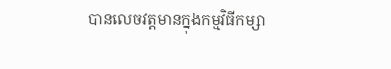បានលេចវត្តមានក្នុងកម្មវិធីកម្សា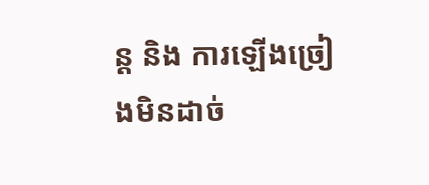ន្ត និង ការឡើងច្រៀងមិនដាច់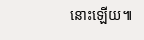នោះឡើយ៕